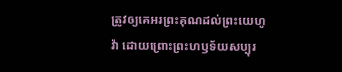ត្រូវឲ្យគេអរព្រះគុណដល់ព្រះយេហូវ៉ា ដោយព្រោះព្រះហឫទ័យសប្បុរ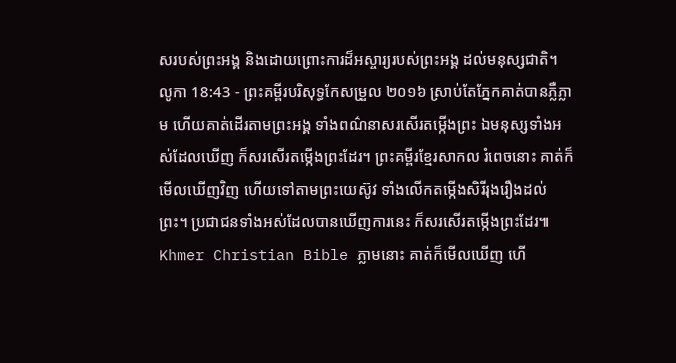សរបស់ព្រះអង្គ និងដោយព្រោះការដ៏អស្ចារ្យរបស់ព្រះអង្គ ដល់មនុស្សជាតិ។
លូកា 18:43 - ព្រះគម្ពីរបរិសុទ្ធកែសម្រួល ២០១៦ ស្រាប់តែភ្នែកគាត់បានភ្លឺភ្លាម ហើយគាត់ដើរតាមព្រះអង្គ ទាំងពណ៌នាសរសើរតម្កើងព្រះ ឯមនុស្សទាំងអស់ដែលឃើញ ក៏សរសើរតម្កើងព្រះដែរ។ ព្រះគម្ពីរខ្មែរសាកល រំពេចនោះ គាត់ក៏មើលឃើញវិញ ហើយទៅតាមព្រះយេស៊ូវ ទាំងលើកតម្កើងសិរីរុងរឿងដល់ព្រះ។ ប្រជាជនទាំងអស់ដែលបានឃើញការនេះ ក៏សរសើរតម្កើងព្រះដែរ៕ Khmer Christian Bible ភ្លាមនោះ គាត់ក៏មើលឃើញ ហើ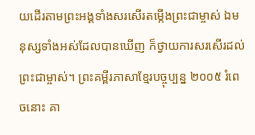យដើរតាមព្រះអង្គទាំងសរសើរតម្កើងព្រះជាម្ចាស់ ឯមនុស្សទាំងអស់ដែលបានឃើញ ក៏ថ្វាយការសរសើរដល់ព្រះជាម្ចាស់។ ព្រះគម្ពីរភាសាខ្មែរបច្ចុប្បន្ន ២០០៥ រំពេចនោះ គា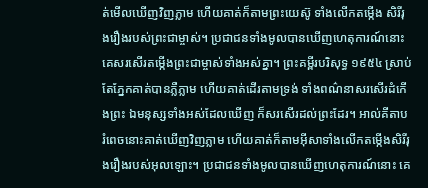ត់មើលឃើញវិញភ្លាម ហើយគាត់ក៏តាមព្រះយេស៊ូ ទាំងលើកតម្កើង សិរីរុងរឿងរបស់ព្រះជាម្ចាស់។ ប្រជាជនទាំងមូលបានឃើញហេតុការណ៍នោះ គេសរសើរតម្កើងព្រះជាម្ចាស់ទាំងអស់គ្នា។ ព្រះគម្ពីរបរិសុទ្ធ ១៩៥៤ ស្រាប់តែភ្នែកគាត់បានភ្លឺភ្លាម ហើយគាត់ដើរតាមទ្រង់ ទាំងពណ៌នាសរសើរដំកើងព្រះ ឯមនុស្សទាំងអស់ដែលឃើញ ក៏សរសើរដល់ព្រះដែរ។ អាល់គីតាប រំពេចនោះគាត់ឃើញវិញភ្លាម ហើយគាត់ក៏តាមអ៊ីសាទាំងលើកតម្កើងសិរីរុងរឿងរបស់អុលឡោះ។ ប្រជាជនទាំងមូលបានឃើញហេតុការណ៍នោះ គេ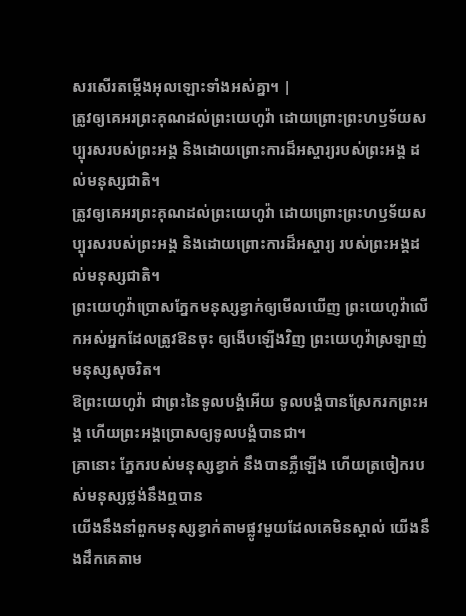សរសើរតម្កើងអុលឡោះទាំងអស់គ្នា។ |
ត្រូវឲ្យគេអរព្រះគុណដល់ព្រះយេហូវ៉ា ដោយព្រោះព្រះហឫទ័យសប្បុរសរបស់ព្រះអង្គ និងដោយព្រោះការដ៏អស្ចារ្យរបស់ព្រះអង្គ ដល់មនុស្សជាតិ។
ត្រូវឲ្យគេអរព្រះគុណដល់ព្រះយេហូវ៉ា ដោយព្រោះព្រះហឫទ័យសប្បុរសរបស់ព្រះអង្គ និងដោយព្រោះការដ៏អស្ចារ្យ របស់ព្រះអង្គដល់មនុស្សជាតិ។
ព្រះយេហូវ៉ាប្រោសភ្នែកមនុស្សខ្វាក់ឲ្យមើលឃើញ ព្រះយេហូវ៉ាលើកអស់អ្នកដែលត្រូវឱនចុះ ឲ្យងើបឡើងវិញ ព្រះយេហូវ៉ាស្រឡាញ់មនុស្សសុចរិត។
ឱព្រះយេហូវ៉ា ជាព្រះនៃទូលបង្គំអើយ ទូលបង្គំបានស្រែករកព្រះអង្គ ហើយព្រះអង្គប្រោសឲ្យទូលបង្គំបានជា។
គ្រានោះ ភ្នែករបស់មនុស្សខ្វាក់ នឹងបានភ្លឺឡើង ហើយត្រចៀករបស់មនុស្សថ្លង់នឹងឮបាន
យើងនឹងនាំពួកមនុស្សខ្វាក់តាមផ្លូវមួយដែលគេមិនស្គាល់ យើងនឹងដឹកគេតាម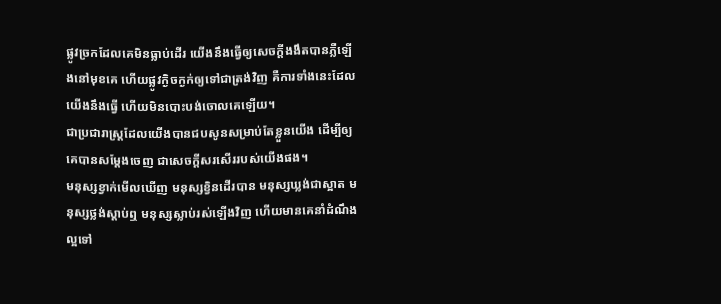ផ្លូវច្រកដែលគេមិនធ្លាប់ដើរ យើងនឹងធ្វើឲ្យសេចក្ដីងងឹតបានភ្លឺឡើងនៅមុខគេ ហើយផ្លូវក្ងិចក្ងក់ឲ្យទៅជាត្រង់វិញ គឺការទាំងនេះដែលយើងនឹងធ្វើ ហើយមិនបោះបង់ចោលគេឡើយ។
ជាប្រជារាស្ត្រដែលយើងបានជបសូនសម្រាប់តែខ្លួនយើង ដើម្បីឲ្យគេបានសម្ដែងចេញ ជាសេចក្ដីសរសើររបស់យើងផង។
មនុស្សខ្វាក់មើលឃើញ មនុស្សខ្វិនដើរបាន មនុស្សឃ្លង់ជាស្អាត មនុស្សថ្លង់ស្តាប់ឮ មនុស្សស្លាប់រស់ឡើងវិញ ហើយមានគេនាំដំណឹងល្អទៅ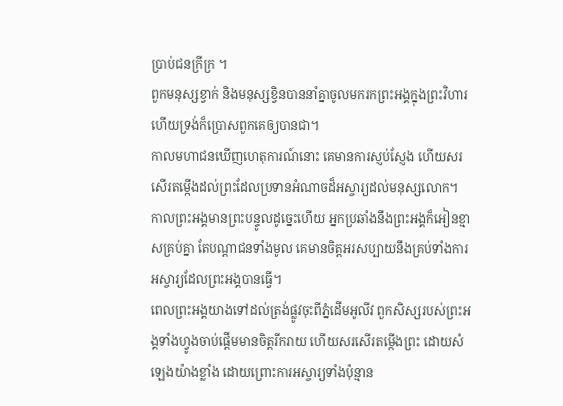ប្រាប់ជនក្រីក្រ ។
ពួកមនុស្សខ្វាក់ និងមនុស្សខ្វិនបាននាំគ្នាចូលមករកព្រះអង្គក្នុងព្រះវិហារ ហើយទ្រង់ក៏ប្រោសពួកគេឲ្យបានជា។
កាលមហាជនឃើញហេតុការណ៍នោះ គេមានការស្ញប់ស្ញែង ហើយសរសើរតម្កើងដល់ព្រះដែលប្រទានអំណាចដ៏អស្ចារ្យដល់មនុស្សលោក។
កាលព្រះអង្គមានព្រះបន្ទូលដូច្នេះហើយ អ្នកប្រឆាំងនឹងព្រះអង្គក៏អៀនខ្មាសគ្រប់គ្នា តែបណ្តាជនទាំងមូល គេមានចិត្តអរសប្បាយនឹងគ្រប់ទាំងការអស្ចារ្យដែលព្រះអង្គបានធ្វើ។
ពេលព្រះអង្គយាងទៅដល់ត្រង់ផ្លូវចុះពីភ្នំដើមអូលីវ ពួកសិស្សរបស់ព្រះអង្គទាំងហ្វូងចាប់ផ្តើមមានចិត្តរីករាយ ហើយសរសើរតម្កើងព្រះ ដោយសំឡេងយ៉ាងខ្លាំង ដោយព្រោះការអស្ចារ្យទាំងប៉ុន្មាន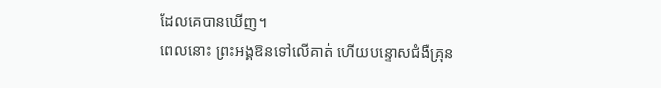ដែលគេបានឃើញ។
ពេលនោះ ព្រះអង្គឱនទៅលើគាត់ ហើយបន្ទោសជំងឺគ្រុន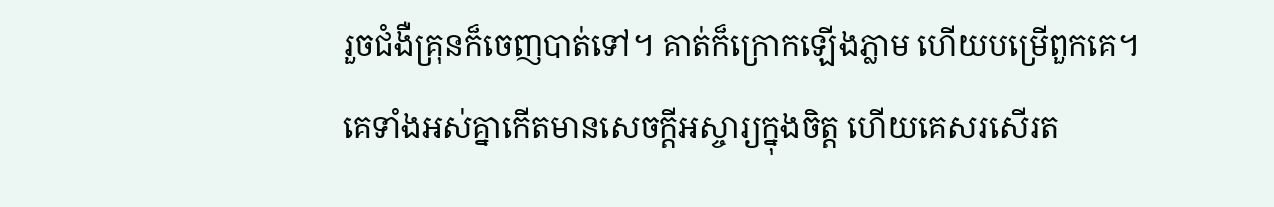រួចជំងឺគ្រុនក៏ចេញបាត់ទៅ។ គាត់ក៏ក្រោកឡើងភ្លាម ហើយបម្រើពួកគេ។
គេទាំងអស់គ្នាកើតមានសេចក្តីអស្ចារ្យក្នុងចិត្ត ហើយគេសរសើរត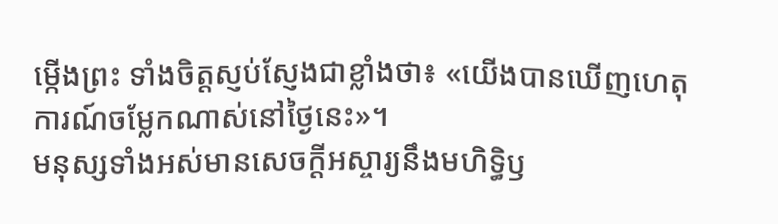ម្កើងព្រះ ទាំងចិត្តស្ញប់ស្ញែងជាខ្លាំងថា៖ «យើងបានឃើញហេតុការណ៍ចម្លែកណាស់នៅថ្ងៃនេះ»។
មនុស្សទាំងអស់មានសេចក្ដីអស្ចារ្យនឹងមហិទ្ធិឫ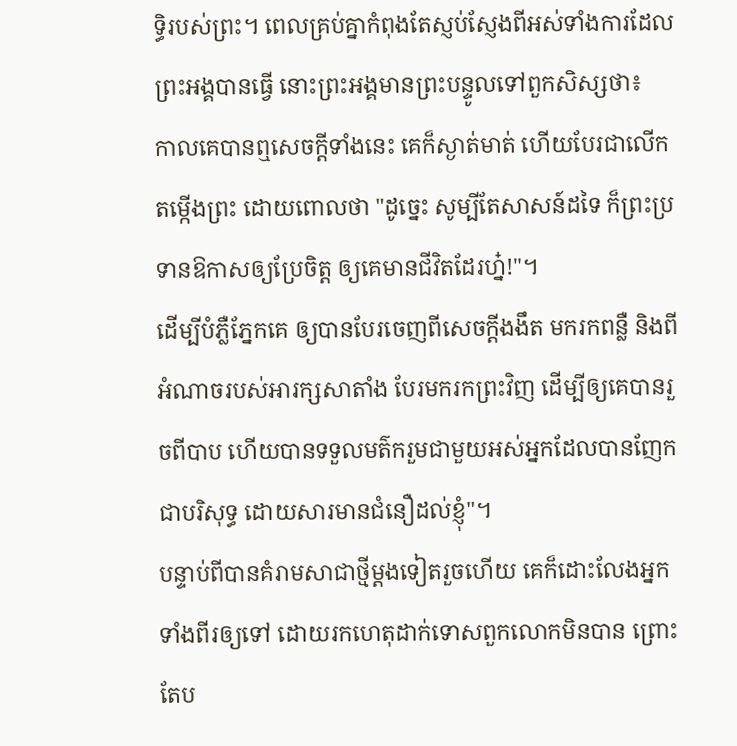ទ្ធិរបស់ព្រះ។ ពេលគ្រប់គ្នាកំពុងតែស្ញប់ស្ញែងពីអស់ទាំងការដែលព្រះអង្គបានធ្វើ នោះព្រះអង្គមានព្រះបន្ទូលទៅពួកសិស្សថា៖
កាលគេបានឮសេចក្ដីទាំងនេះ គេក៏ស្ងាត់មាត់ ហើយបែរជាលើកតម្កើងព្រះ ដោយពោលថា "ដូច្នេះ សូម្បីតែសាសន៍ដទៃ ក៏ព្រះប្រទានឱកាសឲ្យប្រែចិត្ត ឲ្យគេមានជីវិតដែរហ្ន៎!"។
ដើម្បីបំភ្លឺភ្នែកគេ ឲ្យបានបែរចេញពីសេចក្តីងងឹត មករកពន្លឺ និងពីអំណាចរបស់អារក្សសាតាំង បែរមករកព្រះវិញ ដើម្បីឲ្យគេបានរួចពីបាប ហើយបានទទួលមត៌ករួមជាមួយអស់អ្នកដែលបានញែកជាបរិសុទ្ធ ដោយសារមានជំនឿដល់ខ្ញុំ"។
បន្ទាប់ពីបានគំរាមសាជាថ្មីម្ដងទៀតរួចហើយ គេក៏ដោះលែងអ្នកទាំងពីរឲ្យទៅ ដោយរកហេតុដាក់ទោសពួកលោកមិនបាន ព្រោះតែប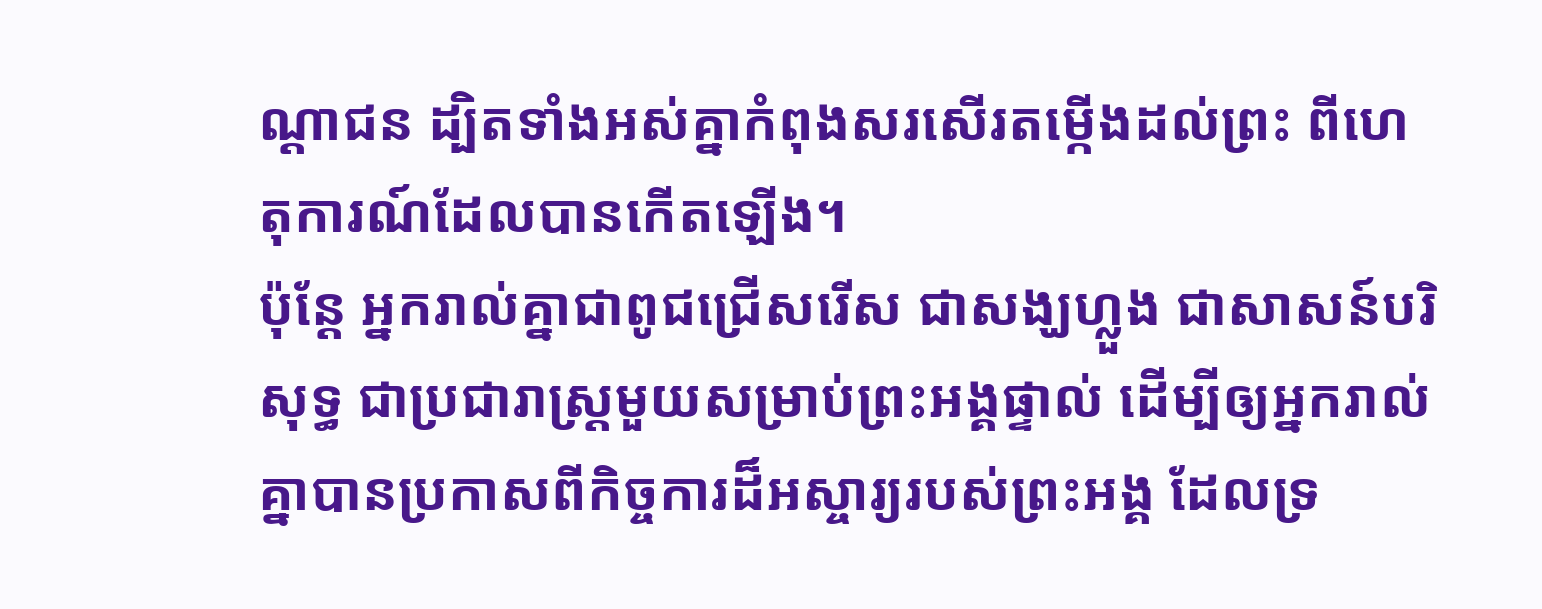ណ្ដាជន ដ្បិតទាំងអស់គ្នាកំពុងសរសើរតម្កើងដល់ព្រះ ពីហេតុការណ៍ដែលបានកើតឡើង។
ប៉ុន្តែ អ្នករាល់គ្នាជាពូជជ្រើសរើស ជាសង្ឃហ្លួង ជាសាសន៍បរិសុទ្ធ ជាប្រជារាស្ត្រមួយសម្រាប់ព្រះអង្គផ្ទាល់ ដើម្បីឲ្យអ្នករាល់គ្នាបានប្រកាសពីកិច្ចការដ៏អស្ចារ្យរបស់ព្រះអង្គ ដែលទ្រ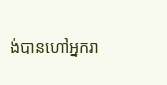ង់បានហៅអ្នករា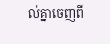ល់គ្នាចេញពី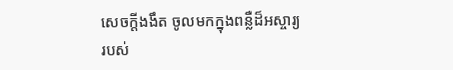សេចក្តីងងឹត ចូលមកក្នុងពន្លឺដ៏អស្ចារ្យរបស់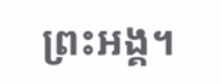ព្រះអង្គ។